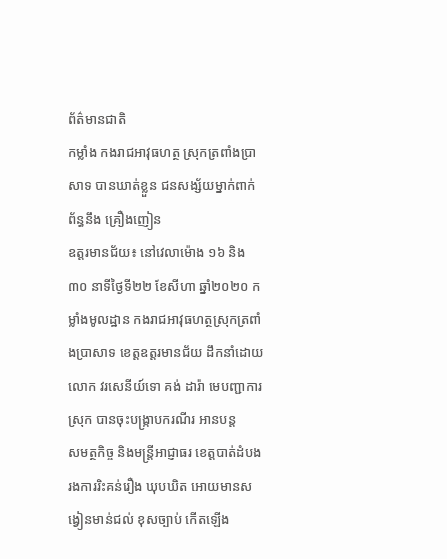ព័ត៌មានជាតិ
កម្លាំង កងរាជអាវុធហត្ថ ស្រុកត្រពាំងប្រាសាទ បានឃាត់ខ្លួន ជនសង្ស័យម្នាក់ពាក់ព័ន្ធនឹង គ្រឿងញៀន
ឧត្តរមានជ័យ៖ នៅវេលាម៉ោង ១៦ និង ៣០ នាទីថ្ងៃទី២២ ខែសីហា ឆ្នាំ២០២០ កម្លាំងមូលដ្ឋាន កងរាជអាវុធហត្ថស្រុកត្រពាំងប្រាសាទ ខេត្តឧត្តរមានជ័យ ដឹកនាំដោយលោក វរសេនីយ៍ទោ គង់ ដារ៉ា មេបញ្ជាការស្រុក បានចុះបង្រ្កាបករណីរ អានបន្ត
សមត្ថកិច្ច និងមន្ត្រីអាជ្ញាធរ ខេត្តបាត់ដំបង រងការរិះគន់រឿង ឃុបឃិត អោយមានសង្វៀនមាន់ជល់ ខុសច្បាប់ កើតឡើង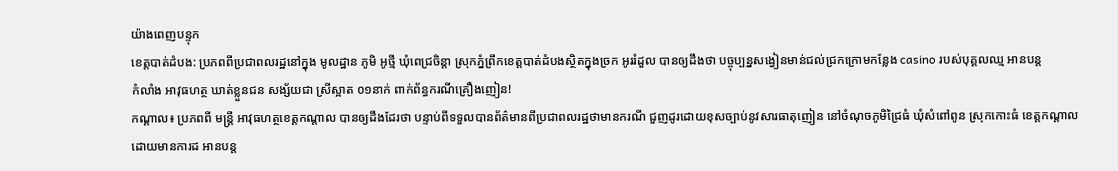យ៉ាងពេញបន្ទុក
ខេត្តបាត់ដំបង: ប្រភពពីប្រជាពលរដ្ឋនៅក្នុង មូលដ្ឋាន ភូមិ អូថ្មី ឃុំពេជ្រចិន្តា ស្រុកភ្នំព្រឹកខេត្តបាត់ដំបងស្ថិតក្នុងច្រក អូររំដួល បានឲ្យដឹងថា បច្ចុប្បន្នសង្វៀនមាន់ជល់ជ្រកក្រោមកន្លែង casino របស់បុគ្គលឈ្ម អានបន្ត
កំលាំង អាវុធហត្ថ ឃាត់ខ្លួនជន សង្ស័យជា ស្រីស្អាត ០១នាក់ ពាក់ព័ន្ធករណីគ្រឿងញៀន!
កណ្តាល៖ ប្រភពពី មន្ត្រី អាវុធហត្ថខេត្តកណ្ដាល បានឲ្យដឹងដែរថា បន្ទាប់ពីទទួលបានព័ត៌មានពីប្រជាពលរដ្ឋថាមានករណី ជួញដូរដោយខុសច្បាប់នូវសារធាតុញៀន នៅចំណុចភូមិជ្រៃធំ ឃុំសំពៅពូន ស្រុកកោះធំ ខេត្តកណ្តាល ដោយមានការដ អានបន្ត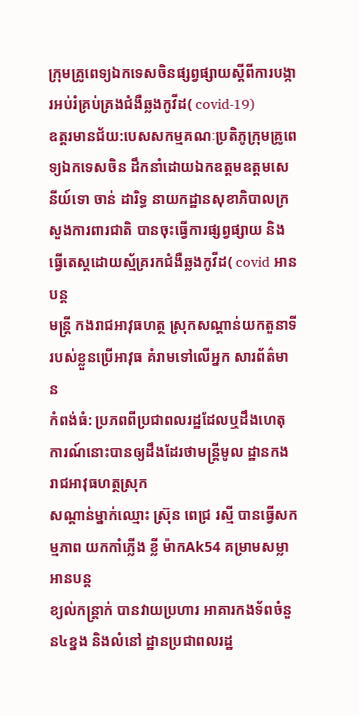ក្រុមគ្រូពេទ្យឯកទេសចិនផ្សព្វផ្សាយស្តីពីការបង្ការអប់រំគ្រប់គ្រងជំងឺឆ្លងកូវីដ( covid-19)
ឧត្តរមានជ័យ:បេសសកម្មគណៈប្រតិភូក្រុមគ្រូពេទ្យឯកទេសចិន ដឹកនាំដោយឯកឧត្តមឧត្តមសេនីយ៍ទោ ចាន់ ដារិទ្ធ នាយកដ្ឋានសុខាភិបាលក្រសួងការពារជាតិ បានចុះធ្វើការផ្សព្វផ្សាយ និងធ្វើតេស្តដោយស្ម័គ្ររកជំងឺឆ្លងកូវីដ( covid អានបន្ត
មន្ត្រី កងរាជអាវុធហត្ថ ស្រុកសណ្តាន់យកតួនាទីរបស់ខ្លួនប្រើអាវុធ គំរាមទៅលើអ្នក សារព័ត៌មាន
កំពង់ធំ: ប្រភពពីប្រជាពលរដ្ឋដែលឬដឹងហេតុការណ៍នោះបានឲ្យដឹងដែរថាមន្ត្រីមូល ដ្ឋានកងរាជអាវុធហត្ថស្រុក
សណ្តាន់ម្នាក់ឈ្មោះ ស្រ៊ុន ពេជ្រ រស្មី បានធ្វេីសកម្មភាព យកកាំភ្លេីង ខ្លី ម៉ាកAk54 គម្រាមសម្លា អានបន្ត
ខ្យល់កន្រ្តាក់ បានវាយប្រហារ អាគារកងទ័ពចំនួន៤ខ្នង និងលំនៅ ដ្ឋានប្រជាពលរដ្ឋ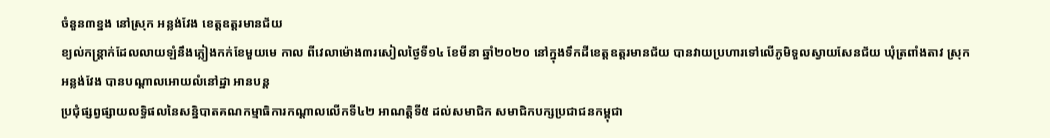ចំនួន៣ខ្នង នៅស្រុក អន្លង់វែង ខេត្តឧត្តរមានជ័យ
ខ្យល់កន្រ្តាក់ដែលលាយឡំនឹងភ្លៀងកក់ខែមួយមេ កាល ពីវេលាម៉ោង៣រសៀលថ្ងៃទី១៤ ខែមីនា ឆ្នាំ២០២០ នៅក្នុងទឹកដីខេត្តឧត្តរមានជ័យ បានវាយប្រហារទៅលើភូមិទួលស្វាយសែនជ័យ ឃុំត្រពាំងតាវ ស្រុកអន្លង់វែង បានបណ្តាលអោយលំនៅដ្ឋា អានបន្ត
ប្រជុំផ្សព្វផ្សាយលទ្ធិផលនៃសន្និបាតគណកម្មាធិការកណ្តាលលើកទី៤២ អាណត្តិទី៥ ដល់សមាជិក សមាជិកបក្សប្រជាជនកម្ពុជា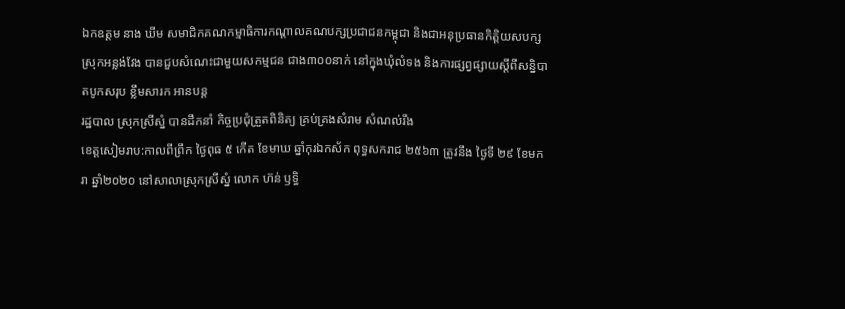ឯកឧត្តម នាង ឃីម សមាជិកគណកម្មាធិការកណ្តាលគណបក្សប្រជាជនកម្ពុជា និងជាអនុប្រធានកិត្តិយសបក្សស្រុកអន្លង់វែង បានជួបសំណេះជាមួយសកម្មជន ជាង៣០០នាក់ នៅក្នុងឃុំលំទង និងការផ្សព្វផ្សាយស្តីពីសន្និបាតបូកសរុប ខ្លឹមសារក អានបន្ត
រដ្ឋបាល ស្រុកស្រីស្នំ បានដឹកនាំ កិច្ចប្រជុំត្រួតពិនិត្យ គ្រប់គ្រងសំរាម សំណល់រឹង
ខេត្តសៀមរាប:កាលពីព្រឹក ថ្ងៃពុធ ៥ កើត ខែមាឃ ឆ្នាំកុរឯកស័ក ពុទ្ធសករាជ ២៥៦៣ ត្រូវនឹង ថ្ងៃទី ២៩ ខែមករា ឆ្នាំ២០២០ នៅសាលាស្រុកស្រីស្នំ លោក ហ៊ន់ ឫទ្ធិ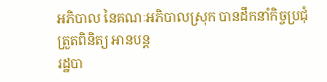អភិបាល នៃគណៈអភិបាលស្រុក បានដឹកនាំកិច្ចប្រជុំត្រួតពិនិត្យ អានបន្ត
រដ្ឋបា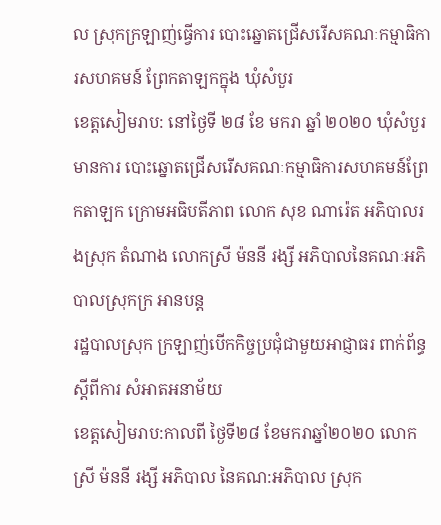ល ស្រុកក្រឡាញ់ធ្វេីការ បោះឆ្នោតជ្រើសរើសគណៈកម្មាធិការសហគមន៍ ព្រែកតាឡកក្នុង ឃុំសំបួរ
ខេត្តសៀមរាប: នៅថ្ងៃទី ២៨ ខែ មករា ឆ្នាំ ២០២០ ឃុំសំបួរ មានការ បោះឆ្នោតជ្រើសរើសគណៈកម្មាធិការសហគមន៍ព្រែកតាឡក ក្រោមអធិបតីភាព លោក សុខ ណារ៉េត អភិបាលរងស្រុក តំណាង លោកស្រី ម៉ននី រង្សី អភិបាលនៃគណៈអភិបាលស្រុកក្រ អានបន្ត
រដ្ឋបាលស្រុក ក្រឡាញ់បើកកិច្ចប្រជុំជាមួយអាជ្ញាធរ ពាក់ព័ន្ធ ស្ដីពីការ សំអាតអនាម័យ
ខេត្តសៀមរាប:កាលពី ថ្ងៃទី២៨ ខែមករាឆ្នាំ២០២០ លោកស្រី ម៉ននី រង្សី អភិបាល នៃគណ:អភិបាល ស្រុក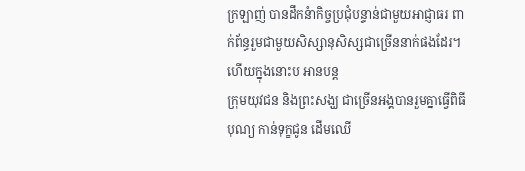ក្រឡាញ់ បានដឹកនំាកិច្ចប្រជុំបន្ទាន់ជាមួយអាជ្ញាធរ ពាក់ព័ន្ធរួមជាមួយសិស្សានុសិស្សជាច្រើននាក់ផងដែរ។
ហើយក្នុងនោះប អានបន្ត
ក្រុមយុវជន និងព្រះសង្ឃ ជាច្រើនអង្គបានរួមគ្នាធ្វើពិធីបុណ្យ កាន់ទុក្ខជូន ដើមឈើ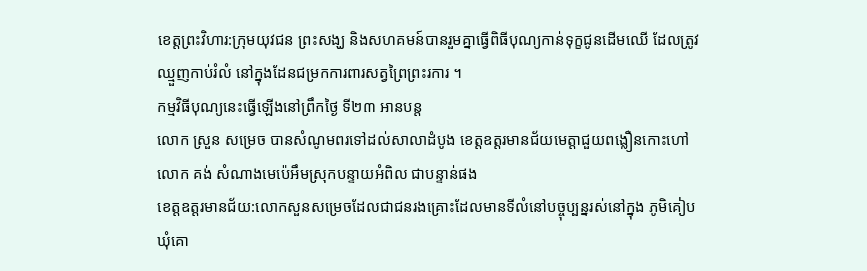ខេត្តព្រះវិហារ:ក្រុមយុវជន ព្រះសង្ឃ និងសហគមន៍បានរួមគ្នាធ្វេីពិធីបុណ្យកាន់ទុក្ខជូនដេីមឈេី ដែលត្រូវឈ្មួញកាប់រំលំ នៅក្នុងដែនជម្រកការពារសត្វព្រៃព្រះរការ ។
កម្មវិធីបុណ្យនេះធ្វេីឡេីងនៅព្រឹកថ្ងៃ ទី២៣ អានបន្ត
លោក ស្រួន សម្រេច បានសំណូមពរទៅដល់សាលាដំបូង ខេត្តឧត្តរមានជ័យមេត្តាជួយពង្លឿនកោះហៅលោក គង់ សំណាងមេប៉េអឹមស្រុកបន្ទាយអំពិល ជាបន្ទាន់ផង
ខេត្តឧត្ដរមានជ័យ:លោកសួនសម្រេចដែលជាជនរងគ្រោះដែលមានទីលំនៅបច្ចុប្បន្នរស់នៅក្នុង ភូមិគៀប ឃុំគោ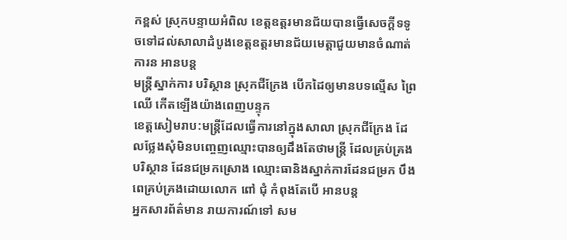កខ្ពស់ ស្រុកបន្ទាយអំពិល ខេត្តឧត្តរមានជ័យបានធ្វើសេចក្ដីទទូចទៅដល់សាលាដំបូងខេត្តឧត្តរមានជ័យមេត្តាជួយមានចំណាត់ការន អានបន្ត
មន្ត្រីស្នាក់ការ បរិស្ថាន ស្រុកជីក្រែង បើកដៃឲ្យមានបទល្មើស ព្រៃឈើ កើតឡើងយ៉ាងពេញបន្ទុក
ខេត្តសៀមរាប:មន្ត្រីដែលធ្វើការនៅក្នុងសាលា ស្រុកជីក្រែង ដែលថ្លែងសុំមិនបញ្ចេញឈ្មោះបានឲ្យដឹងតែថាមន្ត្រី ដែលគ្រប់គ្រងបរិស្ថាន ដែនជម្រកស្រោង ឈ្មោះធានិងស្នាក់ការដែនជម្រក បឹងពេគ្រប់គ្រងដោយលោក ពៅ ជុំ កំពុងតែបើ អានបន្ត
អ្នកសារព័ត៌មាន រាយការណ៍ទៅ សម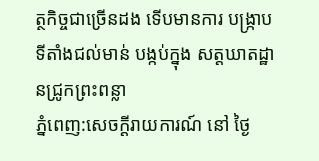ត្ថកិច្ចជាច្រើនដង ទើបមានការ បង្ក្រាបទីតាំងជល់មាន់ បង្កប់ក្នុង សត្តឃាតដ្ឋានជ្រូកព្រះពន្លា
ភ្នំពេញ:សេចក្ដីរាយការណ៍ នៅ ថ្ងៃ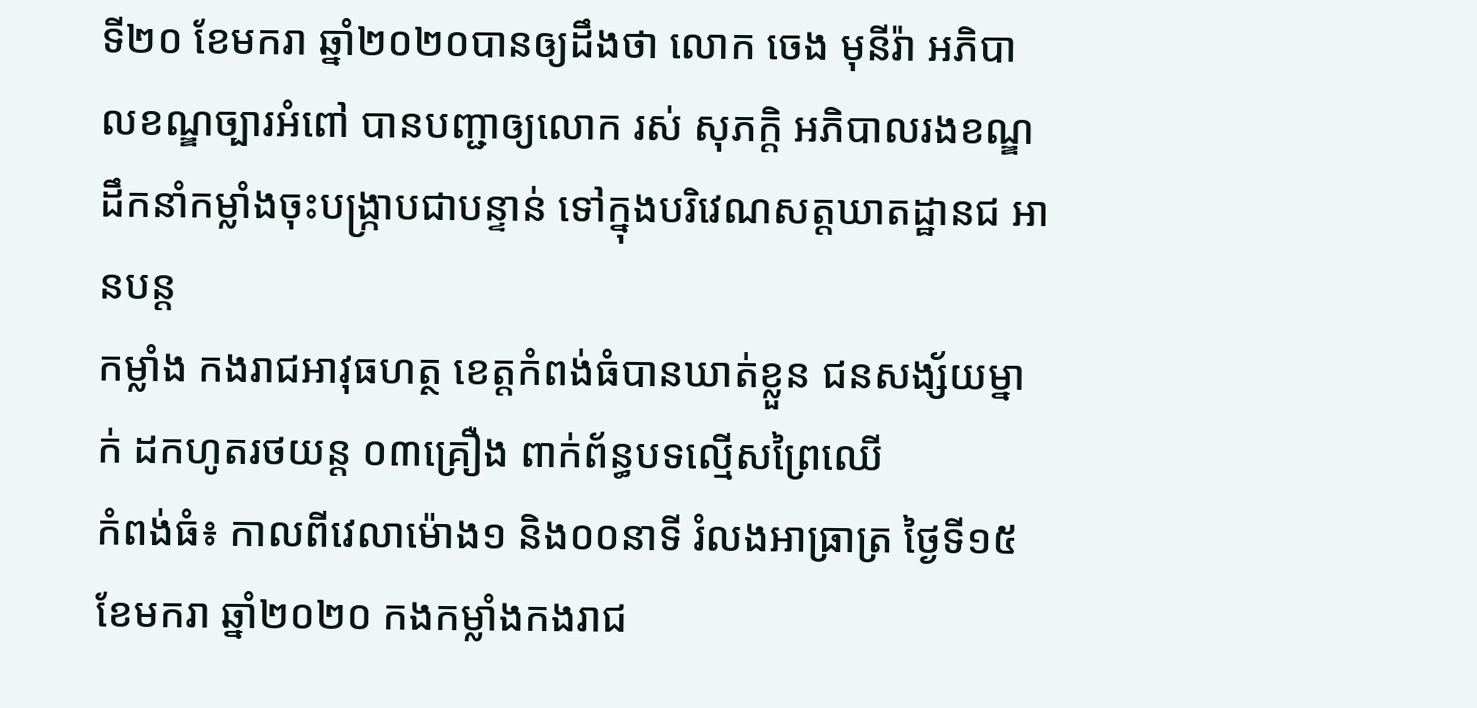ទី២០ ខែមករា ឆ្នាំ២០២០បានឲ្យដឹងថា លោក ចេង មុនីរ៉ា អភិបាលខណ្ឌច្បារអំពៅ បានបញ្ជាឲ្យលោក រស់ សុភក្តិ អភិបាលរងខណ្ឌ ដឹកនាំកម្លាំងចុះបង្ក្រាបជាបន្ទាន់ ទៅក្នុងបរិវេណសត្តឃាតដ្ឋានជ អានបន្ត
កម្លាំង កងរាជអាវុធហត្ថ ខេត្តកំពង់ធំបានឃាត់ខ្លួន ជនសង្ស័យម្នាក់ ដកហូតរថយន្ត ០៣គ្រឿង ពាក់ព័ន្ធបទល្មើសព្រៃឈើ
កំពង់ធំ៖ កាលពីវេលាម៉ោង១ និង០០នាទី រំលងអាធ្រាត្រ ថ្ងៃទី១៥ ខែមករា ឆ្នាំ២០២០ កងកម្លាំងកងរាជ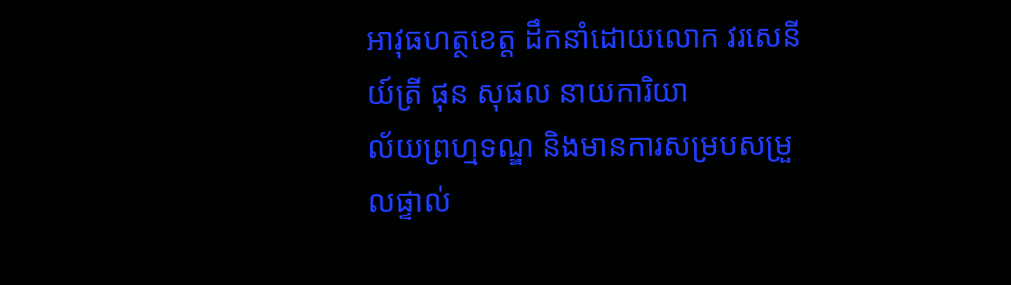អាវុធហត្ថខេត្ត ដឹកនាំដោយលោក វរសេនីយ៍ត្រី ផុន សុផល នាយការិយា
ល័យព្រហ្មទណ្ឌ និងមានការសម្របសម្រួលផ្ទាល់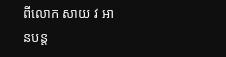ពីលោក សាយ វ អានបន្ត